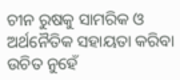ଚୀନ ରୁଷକୁ ସାମରିକ ଓ ଅର୍ଥନୈତିକ ସହାୟତା କରିବା ଉଚିତ ନୁହେଁ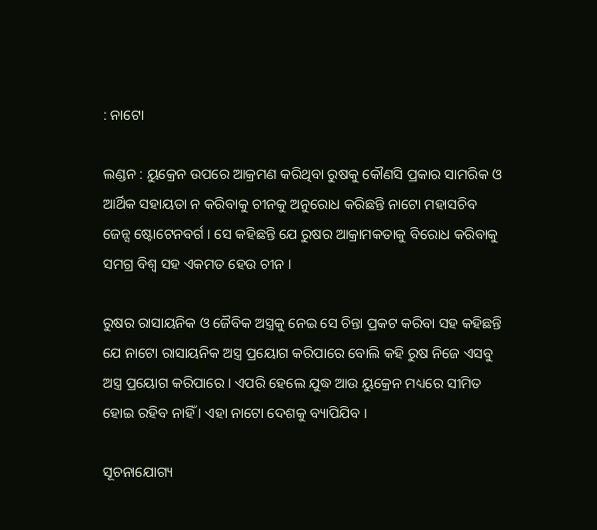: ନାଟୋ

ଲଣ୍ଡନ : ୟୁକ୍ରେନ ଉପରେ ଆକ୍ରମଣ କରିଥିବା ରୁଷକୁ କୌଣସି ପ୍ରକାର ସାମରିକ ଓ ଆର୍ଥିକ ସହାୟତା ନ କରିବାକୁ ଚୀନକୁ ଅନୁରୋଧ କରିଛନ୍ତି ନାଟୋ ମହାସଚିବ ଜେନ୍ସ ଷ୍ଟୋଟେନବର୍ଗ । ସେ କହିଛନ୍ତି ଯେ ରୁଷର ଆକ୍ରାମକତାକୁ ବିରୋଧ କରିବାକୁ ସମଗ୍ର ବିଶ୍ବ ସହ ଏକମତ ହେଉ ଚୀନ ।

ରୁଷର ରାସାୟନିକ ଓ ଜୈବିକ ଅସ୍ତ୍ରକୁ ନେଇ ସେ ଚିନ୍ତା ପ୍ରକଟ କରିବା ସହ କହିଛନ୍ତି ଯେ ନାଟୋ ରାସାୟନିକ ଅସ୍ତ୍ର ପ୍ରୟୋଗ କରିପାରେ ବୋଲି କହି ରୁଷ ନିଜେ ଏସବୁ ଅସ୍ତ୍ର ପ୍ରୟୋଗ କରିପାରେ । ଏପରି ହେଲେ ଯୁଦ୍ଧ ଆଉ ୟୁକ୍ରେନ ମଧ୍ୟରେ ସୀମିତ ହୋଇ ରହିବ ନାହିଁ । ଏହା ନାଟୋ ଦେଶକୁ ବ୍ୟାପିଯିବ ।

ସୂଚନାଯୋଗ୍ୟ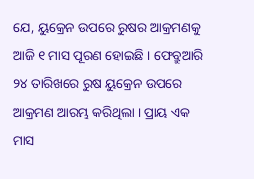ଯେ, ୟୁକ୍ରେନ ଉପରେ ରୁଷର ଆକ୍ରମଣକୁ ଆଜି ୧ ମାସ ପୂରଣ ହୋଇଛି । ଫେବ୍ରୁଆରି ୨୪ ତାରିଖରେ ରୁଷ ୟୁକ୍ରେନ ଉପରେ ଆକ୍ରମଣ ଆରମ୍ଭ କରିଥିଲା । ପ୍ରାୟ ଏକ ମାସ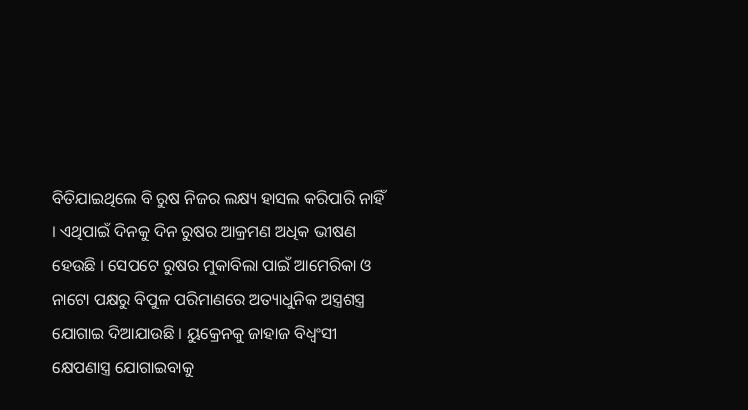ବିତିଯାଇଥିଲେ ବି ରୁଷ ନିଜର ଲକ୍ଷ୍ୟ ହାସଲ କରିପାରି ନାହିଁ । ଏଥିପାଇଁ ଦିନକୁ ଦିନ ରୁଷର ଆକ୍ରମଣ ଅଧିକ ଭୀଷଣ ହେଉଛି । ସେପଟେ ରୁଷର ମୁକାବିଲା ପାଇଁ ଆମେରିକା ଓ ନାଟୋ ପକ୍ଷରୁ ବିପୁଳ ପରିମାଣରେ ଅତ୍ୟାଧୁନିକ ଅସ୍ତ୍ରଶସ୍ତ୍ର ଯୋଗାଇ ଦିଆଯାଉଛି । ୟୁକ୍ରେନକୁ ଜାହାଜ ବିଧ୍ବଂସୀ କ୍ଷେପଣାସ୍ତ୍ର ଯୋଗାଇବାକୁ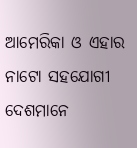ଆମେରିକା ଓ ଏହାର ନାଟୋ ସହଯୋଗୀ ଦେଶମାନେ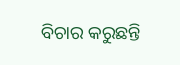ବିଚାର କରୁଛନ୍ତି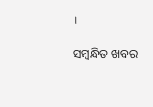।

ସମ୍ବନ୍ଧିତ ଖବର